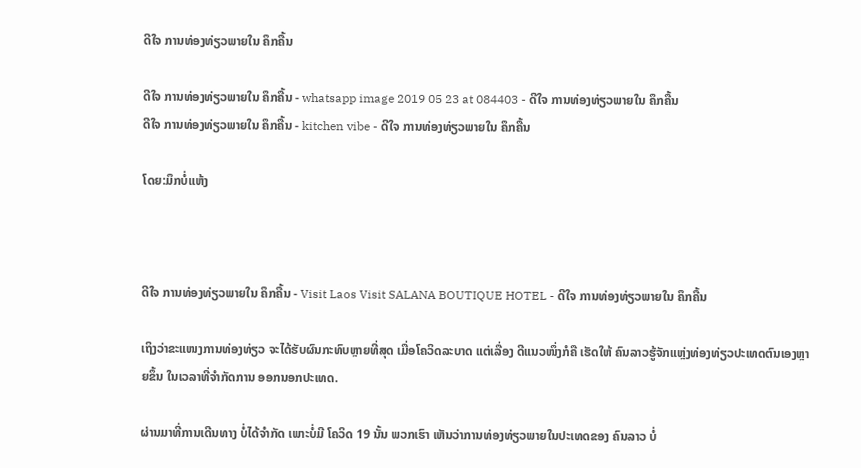ດີໃຈ ການທ່ອງທ່ຽວພາຍໃນ ຄຶກຄື້ນ

ດີໃຈ ການທ່ອງທ່ຽວພາຍໃນ ຄຶກຄື້ນ - whatsapp image 2019 05 23 at 084403 - ດີໃຈ ການທ່ອງທ່ຽວພາຍໃນ ຄຶກຄື້ນ
ດີໃຈ ການທ່ອງທ່ຽວພາຍໃນ ຄຶກຄື້ນ - kitchen vibe - ດີໃຈ ການທ່ອງທ່ຽວພາຍໃນ ຄຶກຄື້ນ

ໂດຍ:ມຶກບໍ່ແຫ້ງ



ດີໃຈ ການທ່ອງທ່ຽວພາຍໃນ ຄຶກຄື້ນ - Visit Laos Visit SALANA BOUTIQUE HOTEL - ດີໃຈ ການທ່ອງທ່ຽວພາຍໃນ ຄຶກຄື້ນ

ເຖິງວ່າຂະແໜງການທ່ອງທ່ຽວ ຈະໄດ້ຮັບຜົນກະທົບຫຼາຍທີ່ສຸດ ເມື່ອໂຄວິດລະບາດ ແຕ່ເລື່ອງ ດີແນວໜຶ່ງກໍຄື ເຮັດໃຫ້ ຄົນລາວຮູ້ຈັກແຫຼ່ງທ່ອງທ່ຽວປະເທດຕົນເອງຫຼາຍຂຶ້ນ ໃນເວລາທີ່ຈຳກັດການ ອອກນອກປະເທດ.

ຜ່ານມາທີ່ການເດີນທາງ ບໍ່ໄດ້ຈຳກັດ ເພາະບໍ່ມີ ໂຄວິດ 19 ນັ້ນ ພວກເຮົາ ເຫັນວ່າການທ່ອງທ່ຽວພາຍໃນປະເທດຂອງ ຄົນລາວ ບໍ່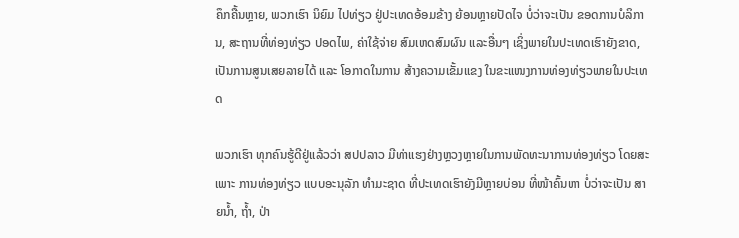ຄຶກຄື້ນຫຼາຍ, ພວກເຮົາ ນິຍົມ ໄປທ່ຽວ ຢູ່ປະເທດອ້ອມຂ້າງ ຍ້ອນຫຼາຍປັດໄຈ ບໍ່ວ່າຈະເປັນ ຂອດການບໍລິການ, ສະຖານທີ່ທ່ອງທ່ຽວ ປອດໄພ, ຄ່າໃຊ້ຈ່າຍ ສົມເຫດສົມຜົນ ແລະອື່ນໆ ເຊິ່ງພາຍໃນປະເທດເຮົາຍັງຂາດ, ເປັນການສູນເສຍລາຍໄດ້ ແລະ ໂອກາດໃນການ ສ້າງຄວາມເຂັ້ມແຂງ ໃນຂະແໜງການທ່ອງທ່ຽວພາຍໃນປະເທດ

ພວກເຮົາ ທຸກຄົນຮູ້ດີຢູ່ແລ້ວວ່າ ສປປລາວ ມີທ່າແຮງຢ່າງຫຼວງຫຼາຍໃນການພັດທະນາການທ່ອງທ່ຽວ ໂດຍສະເພາະ ການທ່ອງທ່ຽວ ແບບອະນຸລັກ ທຳມະຊາດ ທີ່ປະເທດເຮົາຍັງມີຫຼາຍບ່ອນ ທີ່ໜ້າຄົ້ນຫາ ບໍ່ວ່າຈະເປັນ ສາຍນໍ້າ, ຖໍ້າ, ປ່າ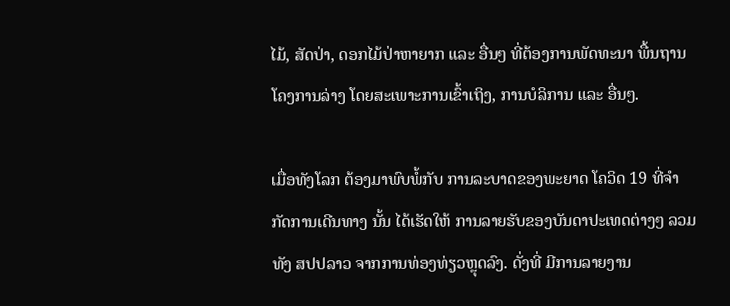ໄມ້, ສັດປ່າ, ດອກໄມ້ປ່າຫາຍາກ ແລະ ອື່ນໆ ທີ່ຕ້ອງການພັດທະນາ ພື້ນຖານໂຄງການລ່າງ ໂດຍສະເພາະການເຂົ້າເຖິງ, ການບໍລິການ ແລະ ອື່ນໆ.

ເມື່ອທັງໂລກ ຕ້ອງມາພົບພໍ້ກັບ ການລະບາດຂອງພະຍາດ ໂຄວິດ 19 ທີ່ຈຳກັດການເດີນທາງ ນັ້ນ ໄດ້ເຮັດໃຫ້ ການລາຍຮັບຂອງບັນດາປະເທດຕ່າງໆ ລວມທັງ ສປປລາວ ຈາກການທ່ອງທ່ຽວຫຼຸດລົງ. ດັ່ງທີ່ ມີການລາຍງານ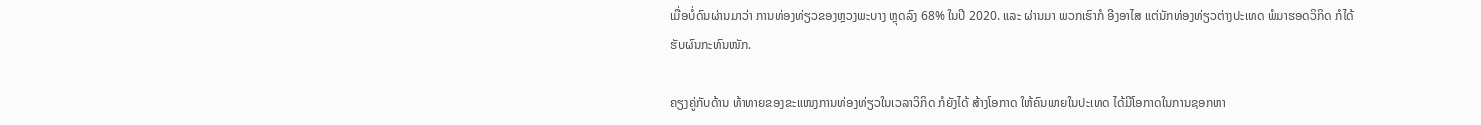ເມື່ອບໍ່ດົນຜ່ານມາວ່າ ການທ່ອງທ່ຽວຂອງຫຼວງພະບາງ ຫຼຸດລົງ 68% ໃນປີ 2020. ແລະ ຜ່ານມາ ພວກເຮົາກໍ ອີງອາໄສ ແຕ່ນັກທ່ອງທ່ຽວຕ່າງປະເທດ ພໍມາຮອດວິກິດ ກໍໄດ້ຮັບຜົນກະທົນໜັກ.

ຄຽງຄູ່ກັບດ້ານ ທ້າທາຍຂອງຂະແໜງການທ່ອງທ່ຽວໃນເວລາວິກິດ ກໍຍັງໄດ້ ສ້າງໂອກາດ ໃຫ້ຄົນພາຍໃນປະເທດ ໄດ້ມີໂອກາດໃນການຊອກຫາ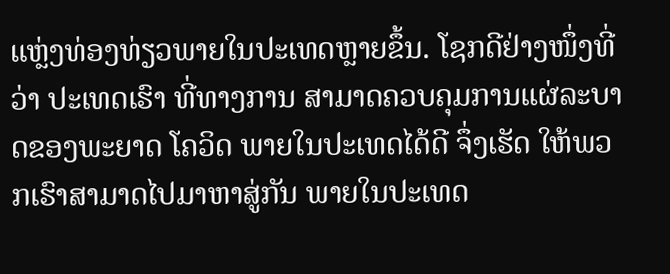ແຫຼ່ງທ່ອງທ່ຽວພາຍໃນປະເທດຫຼາຍຂຶ້ນ. ໂຊກດີຢ່າງໜຶ່ງທີ່ວ່າ ປະເທດເຮົາ ທີ່ທາງການ ສາມາດຄວບຄຸມການແຜ່ລະບາດຂອງພະຍາດ ໂຄວິດ ພາຍໃນປະເທດໄດ້ດີ ຈຶ່ງເຮັດ ໃຫ້ພວກເຮົາສາມາດໄປມາຫາສູ່ກັນ ພາຍໃນປະເທດ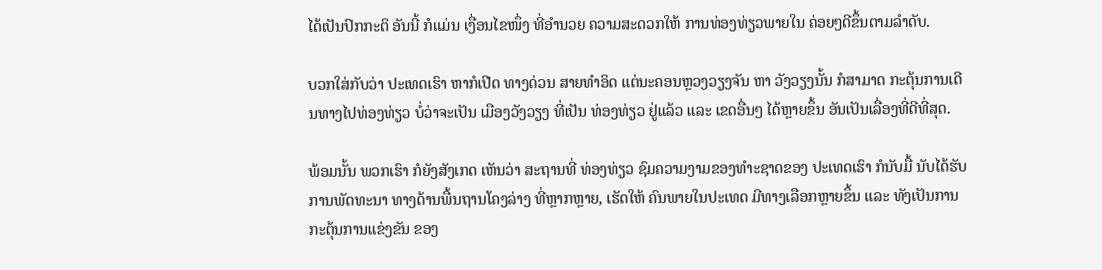ໄດ້ເປັນປົກກະຕິ ອັນນີ້ ກໍແມ່ນ ເງື່ອນໄຂໜຶ່ງ ທີ່ອຳນວຍ ຄວາມສະດວກໃຫ້ ການທ່ອງທ່ຽວພາຍໃນ ຄ່ອຍໆດີຂຶ້ນຕາມລຳດັບ.

ບວກໃສ່ກັບວ່າ ປະເທດເຮົາ ຫາກໍເປີດ ທາງດ່ວນ ສາຍທຳອິດ ແຕ່ນະຄອນຫຼວງວຽງຈັນ ຫາ ວັງວຽງນັ້ນ ກໍສາມາດ ກະຕຸ້ນການເດີນທາງໄປທ່ອງທ່ຽວ ບໍ່ວ່າຈະເປັນ ເມືອງວັງວຽງ ທີ່ເປັນ ທ່ອງທ່ຽວ ຢູ່ແລ້ວ ແລະ ເຂດອື່ນໆ ໄດ້ຫຼາຍຂຶ້ນ ອັນເປັນເລື່ອງທີ່ດີທີ່ສຸດ.

ພ້ອມນັ້ນ ພວກເຮົາ ກໍຍັງສັງເກດ ເຫັນວ່າ ສະຖານທີ່ ທ່ອງທ່ຽວ ຊົມຄວາມງາມຂອງທຳະຊາດຂອງ ປະເທດເຮົາ ກໍນັບມື້ ນັບໄດ້ຮັບການພັດທະນາ ທາງດ້ານພື້ນຖານໂຄງລ່າງ ທີ່ຫຼາກຫຼາຍ, ເຮັດໃຫ້ ຄົນພາຍໃນປະເທດ ມີທາງເລືອກຫຼາຍຂຶ້ນ ແລະ ທັງເປັນການກະຕຸ້ນການແຂ່ງຂັນ ຂອງ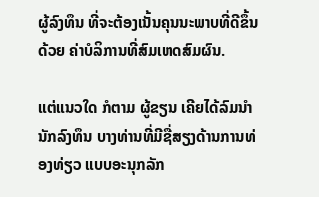ຜູ້ລົງທຶນ ທີ່ຈະຕ້ອງເນັ້ນຄຸນນະພາບທີ່ດີຂຶ້ນ ດ້ວຍ ຄ່າບໍລິການທີ່ສົມເຫດສົມຜົນ.

ແຕ່ແນວໃດ ກໍຕາມ ຜູ້ຂຽນ ເຄີຍໄດ້ລົມນຳ ນັກລົງທຶນ ບາງທ່ານທີ່ມີຊື່ສຽງດ້ານການທ່ອງທ່ຽວ ແບບອະນຸກລັກ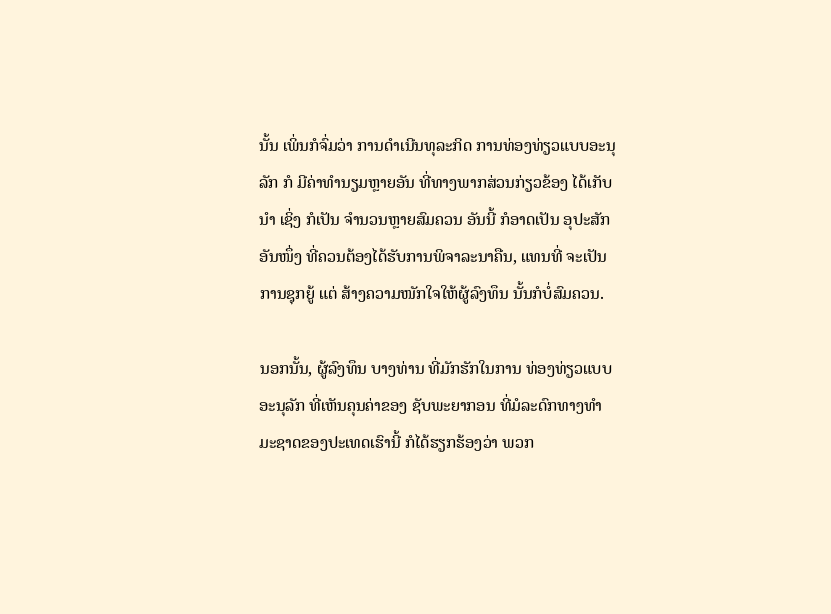ນັ້ນ ເພິ່ນກໍຈົ່ມວ່າ ການດຳເນີນທຸລະກິດ ການທ່ອງທ່ຽວແບບອະນຸລັກ ກໍ ມີຄ່າທຳນຽມຫຼາຍອັນ ທີ່ທາງພາກສ່ວນກ່ຽວຂ້ອງ ໄດ້ເກັບນຳ ເຊິ່ງ ກໍເປັນ ຈຳນວນຫຼາຍສົມຄວນ ອັນນີ້ ກໍອາດເປັນ ອຸປະສັກ ອັນໜຶ່ງ ທີ່ຄວນຕ້ອງໄດ້ຮັບການພິຈາລະນາຄືນ, ແທນທີ່ ຈະເປັນການຊຸກຍູ້ ແຕ່ ສ້າງຄວາມໜັກໃຈໃຫ້ຜູ້ລົງທຶນ ນັ້ນກໍບໍ່ສົມຄວນ.

ນອກນັ້ນ, ຜູ້ລົງທຶນ ບາງທ່ານ ທີ່ມັກຮັກໃນການ ທ່ອງທ່ຽວແບບອະນຸລັກ ທີ່ເຫັນຄຸນຄ່າຂອງ ຊັບພະຍາກອນ ທີ່ມໍລະດົກທາງທຳມະຊາດຂອງປະເທດເຮົານີ້ ກໍໄດ້ຮຽກຮ້ອງວ່າ ພວກ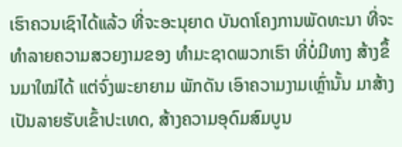ເຮົາຄວນເຊົາໄດ້ແລ້ວ ທີ່ຈະອະນຸຍາດ ບັນດາໂຄງການພັດທະນາ ທີ່ຈະທຳລາຍຄວາມສວຍງາມຂອງ ທຳມະຊາດພວກເຮົາ ທີ່ບໍ່ມີທາງ ສ້າງຂຶ້ນມາໃໝ່ໄດ້ ແຕ່ຈົ່ງພະຍາຍາມ ພັກດັນ ເອົາຄວາມງາມເຫຼົ່ານັ້ນ ມາສ້າງເປັນລາຍຮັບເຂົ້າປະເທດ, ສ້າງຄວາມອຸດົມສົມບູນ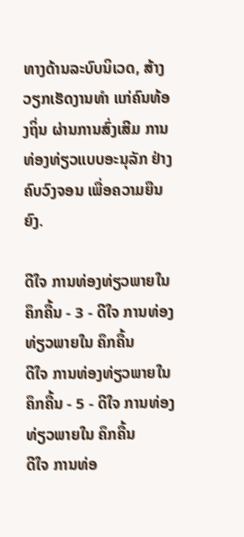ທາງດ້ານລະບົບນິເວດ, ສ້າງວຽກເຮັດງານທຳ ແກ່ຄົນທ້ອງຖິ່ນ ຜ່ານການສົ່ງເສີມ ການທ່ອງທ່ຽວແບບອະນຸລັກ ຢ່າງຄົບວົງຈອນ ເພື່ອຄວາມຍືນຍົງ.

ດີໃຈ ການທ່ອງທ່ຽວພາຍໃນ ຄຶກຄື້ນ - 3 - ດີໃຈ ການທ່ອງທ່ຽວພາຍໃນ ຄຶກຄື້ນ
ດີໃຈ ການທ່ອງທ່ຽວພາຍໃນ ຄຶກຄື້ນ - 5 - ດີໃຈ ການທ່ອງທ່ຽວພາຍໃນ ຄຶກຄື້ນ
ດີໃຈ ການທ່ອ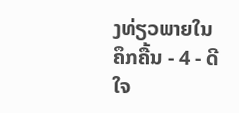ງທ່ຽວພາຍໃນ ຄຶກຄື້ນ - 4 - ດີໃຈ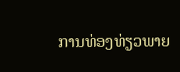ການທ່ອງທ່ຽວພາຍ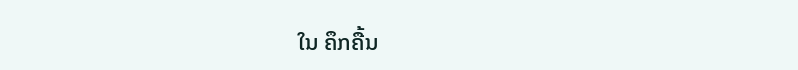ໃນ ຄຶກຄື້ນ